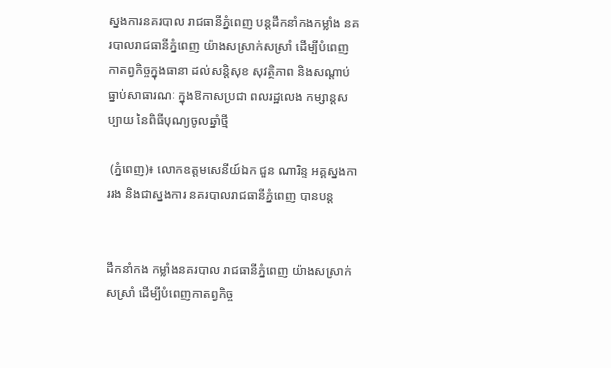ស្នងការនគរបាល រាជធានីភ្នំពេញ បន្ដដឹកនាំកងកម្លាំង នគរបាលរាជធានីភ្នំពេញ យ៉ាងសស្រាក់សស្រាំ ដើម្បីបំពេញ កាតព្វកិច្ចក្នុងធានា ដល់សន្ដិសុខ សុវត្ថិភាព និងសណ្ដាប់ធ្នាប់សាធារណៈ ក្នុងឱកាសប្រជា ពលរដ្ឋលេង កម្សាន្ដសប្បាយ នៃពិធីបុណ្យចូលឆ្នាំថ្មី

 (ភ្នំពេញ)៖ លោកឧត្តមសេនីយ៍ឯក ជួន ណារិន្ទ អគ្គស្នងការរង និងជាស្នងការ នគរបាលរាជធានីភ្នំពេញ បានបន្ដ


ដឹកនាំកង កម្លាំងនគរបាល រាជធានីភ្នំពេញ យ៉ាងសស្រាក់សស្រាំ ដើម្បីបំពេញកាតព្វកិច្ច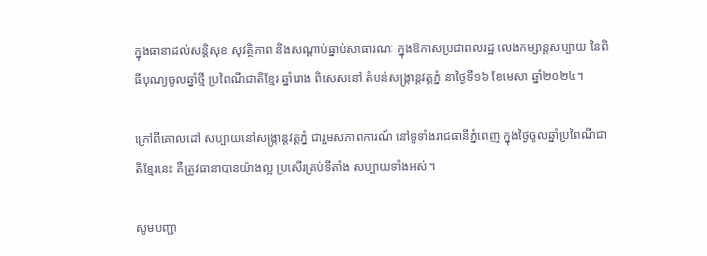ក្នុងធានាដល់សន្ដិសុខ សុវត្ថិភាព និងសណ្ដាប់ធ្នាប់សាធារណៈ ក្នុងឱកាសប្រជាពលរដ្ឋ លេងកម្សាន្ដសប្បាយ នៃពិធីបុណ្យចូលឆ្នាំថ្មី ប្រពៃណីជាតិខ្មែរ ឆ្នាំរោង ពិសេសនៅ តំបន់សង្ក្រាន្ដវត្តភ្នំ នាថ្ងៃទី១៦ ខែមេសា ឆ្នាំ២០២៤។

ក្រៅពីគោលដៅ សប្បាយនៅសង្ក្រាន្ដវត្តភ្នំ ជារួមសភាពការណ៍ នៅទូទាំងរាជធានីភ្នំពេញ ក្នុងថ្ងៃចូលឆ្នាំប្រពៃណីជាតិខ្មែរនេះ គឺត្រូវធានាបានយ៉ាងល្អ ប្រសើរគ្រប់ទីតាំង សប្បាយទាំងអស់។

សូមបញ្ជា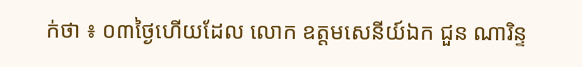ក់ថា ៖ ០៣ថ្ងៃហើយដែល លោក ឧត្តមសេនីយ៍ឯក ជួន ណារិន្ទ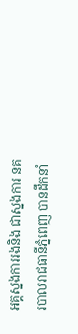អគ្គស្នងការរងនិង ជាស្នងការ នគរបាលរាជធានីភ្នំពេញ បានដឹកនាំ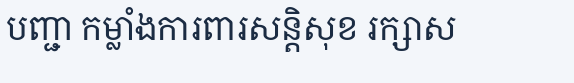បញ្ជា កម្លាំងការពារសន្តិសុខ រក្សាស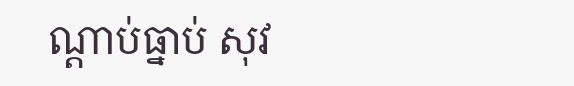ណ្តាប់ធ្នាប់ សុវ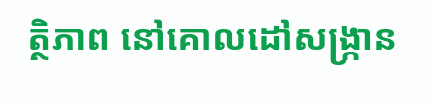ត្ថិភាព នៅគោលដៅសង្រ្កាន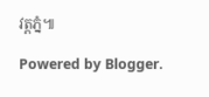វត្តភ្នំ៕

Powered by Blogger.